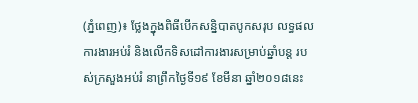(ភ្នំពេញ)៖ ថ្លែងក្នុងពិធីបើកសន្និបាតបូកសរុប លទ្ធផលការងារអប់រំ និងលើកទិសដៅការងារសម្រាប់ឆ្នាំបន្ត របស់ក្រសួងអប់រំ នាព្រឹកថ្ងៃទី១៩ ខែមីនា ឆ្នាំ២០១៨នេះ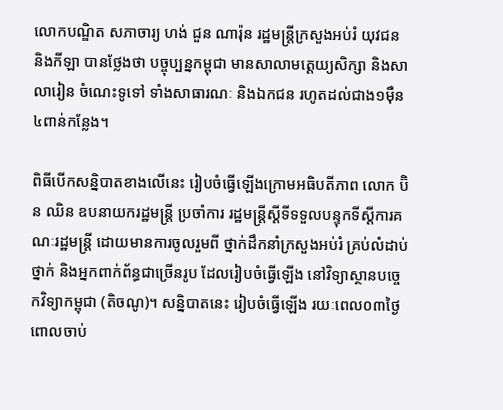លោកបណ្ឌិត សភាចារ្យ ហង់ ជួន ណារ៉ុន រដ្ឋមន្រ្តីក្រសួងអប់រំ យុវជន និងកីឡា បានថ្លែងថា បច្ចុប្បន្នកម្ពុជា មានសាលាមត្ដេយ្យសិក្សា និងសាលារៀន ចំណេះទូទៅ ទាំងសាធារណៈ និងឯកជន រហូតដល់ជាង១ម៉ឺន៤ពាន់កន្លែង។

ពិធីបើកសន្និបាតខាងលើនេះ រៀបចំធ្វើឡើងក្រោមអធិបតីភាព លោក ប៊ិន ឈិន ឧបនាយករដ្ឋមន្ដ្រី ប្រចាំការ រដ្ឋមន្ដ្រីស្ដីទីទទួលបន្ទុកទីស្ដីការគណៈរដ្ឋមន្ដ្រី ដោយមានការចូលរួមពី ថ្នាក់ដឹកនាំក្រសួងអប់រំ គ្រប់លំដាប់ថ្នាក់ និងអ្នកពាក់ព័ន្ធជាច្រើនរូប ដែលរៀបចំធ្វើឡើង នៅវិទ្យាស្ថានបច្ចេកវិទ្យាកម្ពុជា (តិចណូ)។ សន្និបាតនេះ រៀបចំធ្វើឡើង រយៈពេល០៣ថ្ងៃ ពោលចាប់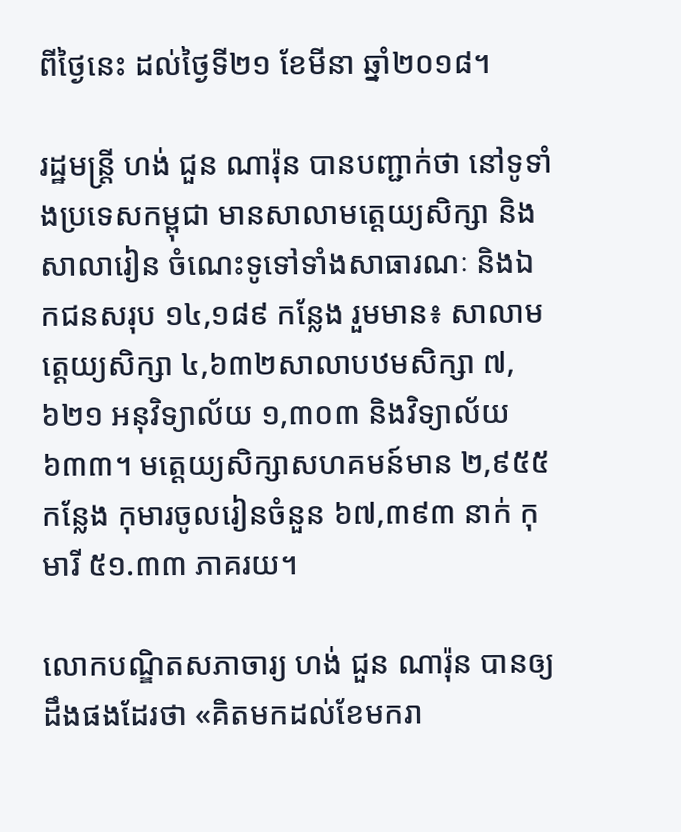ពីថ្ងៃនេះ ដល់ថ្ងៃទី២១ ខែមីនា ឆ្នាំ២០១៨។

រដ្ឋមន្រ្តី ហង់ ជួន ណារ៉ុន បានបញ្ជាក់ថា នៅទូទាំងប្រទេសកម្ពុជា មានសាលាមត្ដេយ្យសិក្សា និងសាលារៀន ចំណេះទូទៅទាំងសាធារណៈ និងឯកជនសរុប ១៤,១៨៩ កន្លែង រួមមាន៖ សាលាមត្ដេយ្យសិក្សា ៤,៦៣២សាលាបឋមសិក្សា ៧,៦២១ អនុវិទ្យាល័យ ១,៣០៣ និងវិទ្យាល័យ៦៣៣។ មត្ដេយ្យសិក្សាសហគមន៍មាន ២,៩៥៥ កន្លែង កុមារចូលរៀនចំនួន ៦៧,៣៩៣ នាក់ កុមារី ៥១.៣៣ ភាគរយ។

លោកបណ្ឌិតសភាចារ្យ ហង់ ជួន ណារ៉ុន បានឲ្យដឹងផងដែរថា «គិតមកដល់ខែមករា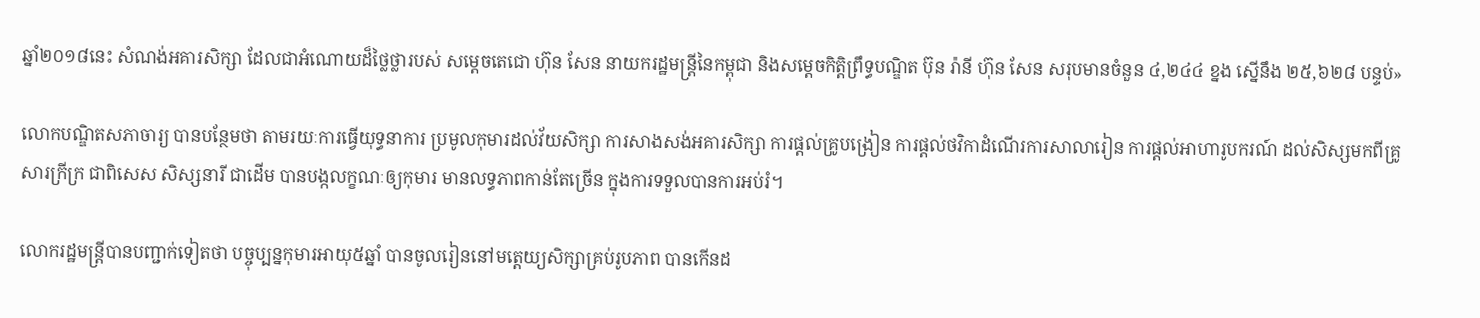ឆ្នាំ២០១៨នេះ សំណង់អគារសិក្សា ដែលជាអំណោយដ៏ថ្លៃថ្លារបស់ សម្ដេចតេជោ ហ៊ុន សែន នាយករដ្ឋមន្ដ្រីនៃកម្ពុជា និងសម្ដេចកិត្ដិព្រឹទ្ធបណ្ឌិត ប៊ុន រ៉ានី ហ៊ុន សែន សរុបមានចំនួន ៤,២៤៤ ខ្នង ស្នើនឹង ២៥,៦២៨ បន្ទប់»

លោកបណ្ឌិតសភាចារ្យ បានបន្ថែមថា តាមរយៈការធ្វើយុទ្ធនាការ ប្រមូលកុមារដល់វ័យសិក្សា ការសាងសង់អគារសិក្សា ការផ្ដល់គ្រូបង្រៀន ការផ្ដល់ថវិកាដំណើរការសាលារៀន ការផ្ដល់អាហារូបករណ៍ ដល់សិស្សមកពីគ្រូសារក្រីក្រ ជាពិសេស សិស្សនារី ជាដើម បានបង្កលក្ខណៈឲ្យកុមារ មានលទ្ធភាពកាន់តែច្រើន ក្នុងការទទួលបានការអប់រំ។

លោករដ្ឋមន្ដ្រីបានបញ្ជាក់ទៀតថា បច្ចុប្បន្នកុមារអាយុ៥ឆ្នាំ បានចូលរៀននៅមត្ដេយ្យសិក្សាគ្រប់រូបភាព បានកើនដ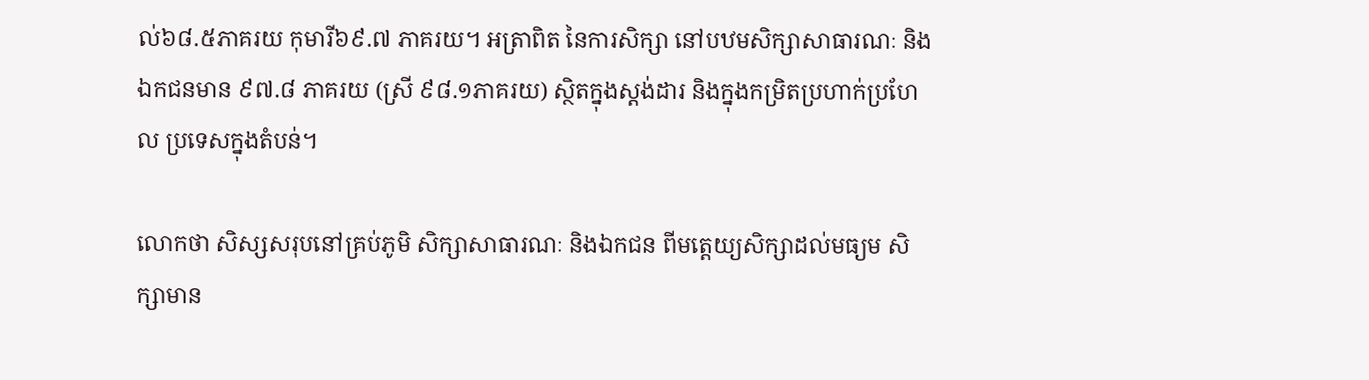ល់៦៨.៥ភាគរយ កុមារី៦៩.៧ ភាគរយ។ អត្រាពិត នៃការសិក្សា នៅបឋមសិក្សាសាធារណៈ និងឯកជនមាន ៩៧.៨ ភាគរយ (ស្រី ៩៨.១ភាគរយ) ស្ថិតក្នុងស្ដង់ដារ និងក្នុងកម្រិតប្រហាក់ប្រហែល ប្រទេសក្នុងតំបន់។

លោកថា សិស្សសរុបនៅគ្រប់ភូមិ សិក្សាសាធារណៈ និងឯកជន ពីមត្ដេយ្យសិក្សាដល់មធ្យម សិក្សាមាន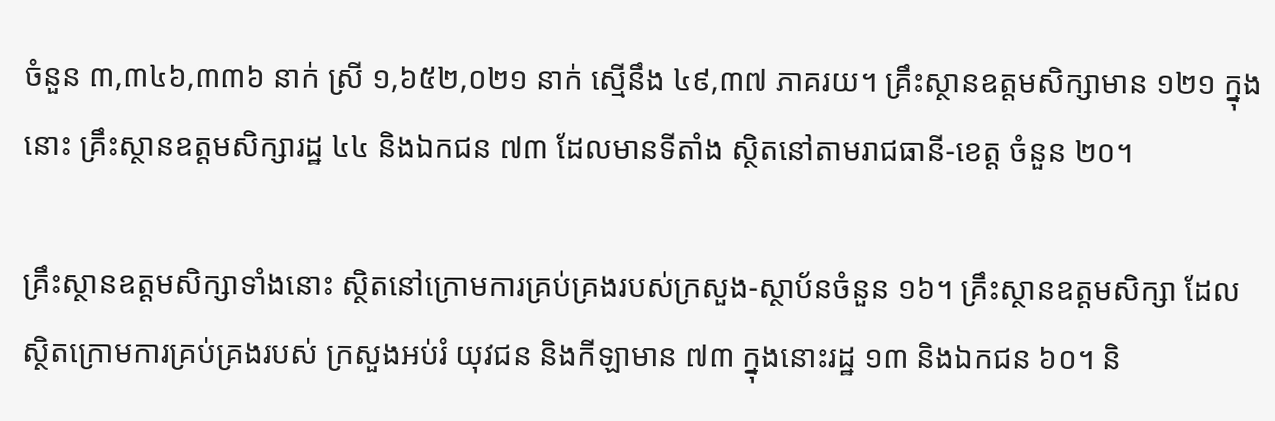ចំនួន ៣,៣៤៦,៣៣៦ នាក់ ស្រី ១,៦៥២,០២១ នាក់ ស្មើនឹង ៤៩,៣៧ ភាគរយ។ គ្រឹះស្ថានឧត្ដមសិក្សាមាន ១២១ ក្នុងនោះ គ្រឹះស្ថានឧត្ដមសិក្សារដ្ឋ ៤៤ និងឯកជន ៧៣ ដែលមានទីតាំង ស្ថិតនៅតាមរាជធានី-ខេត្ដ ចំនួន ២០។

គ្រឹះស្ថានឧត្ដមសិក្សាទាំងនោះ ស្ថិតនៅក្រោមការគ្រប់គ្រងរបស់ក្រសួង-ស្ថាប័នចំនួន ១៦។ គ្រឹះស្ថានឧត្ដមសិក្សា ដែលស្ថិតក្រោមការគ្រប់គ្រងរបស់ ក្រសួងអប់រំ យុវជន និងកីឡាមាន ៧៣ ក្នុងនោះរដ្ឋ ១៣ និងឯកជន ៦០។ និ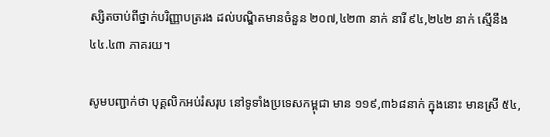ស្សិតចាប់ពីថ្នាក់បរិញ្ញាបត្ររង ដល់បណ្ឌិតមានចំនួន ២០៧,៤២៣ នាក់ នារី ៩៤,២៤២ នាក់ ស្មើនឹង ៤៤.៤៣ ភាគរយ។

សូមបញ្ជាក់ថា បុគ្គលិកអប់រំសរុប នៅទូទាំងប្រទេសកម្ពុជា មាន ១១៩,៣៦៨នាក់ ក្នុងនោះ មានស្រី ៥៤,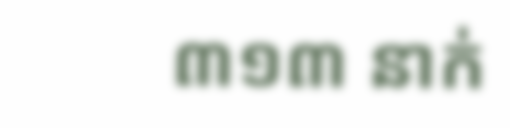៣១៣ នាក់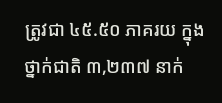ត្រូវជា ៤៥.៥០ ភាគរយ ក្នុងថ្នាក់ជាតិ ៣,២៣៧ នាក់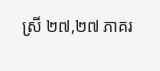ស្រី ២៧,២៧ ភាគរ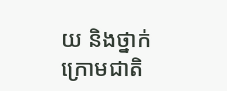យ និងថ្នាក់ក្រោមជាតិ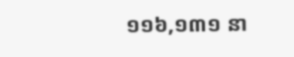១១៦,១៣១ នា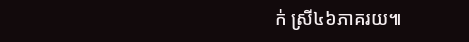ក់ ស្រី៤៦ភាគរយ៕